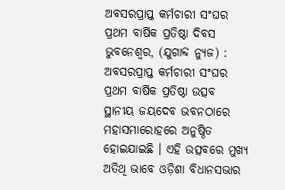ଅବସରପ୍ରାପ୍ତ କର୍ମଚାରୀ ସଂଘର ପ୍ରଥମ ବାର୍ଷିକ ପ୍ରତିଷ୍ଠା ଦିବସ
ଭୁବନେଶ୍ୱର, (ଯୁଗାବ୍ଦ ନ୍ୟୁଜ) : ଅବସରପ୍ରାପ୍ତ କର୍ମଚାରୀ ସଂଘର ପ୍ରଥମ ବାର୍ଷିକ ପ୍ରତିଷ୍ଠା ଉତ୍ସବ ସ୍ଥାନୀୟ ଜୟଦେବ ଭବନଠାରେ ମହାସମାରୋହରେ ଅନୁଷ୍ଠିତ ହୋଇଯାଇଛି । ଏହି ଉତ୍ସବରେ ମୁଖ୍ୟ ଅତିଥି ଭାବେ ଓଡ଼ିଶା ବିଧାନସଭାର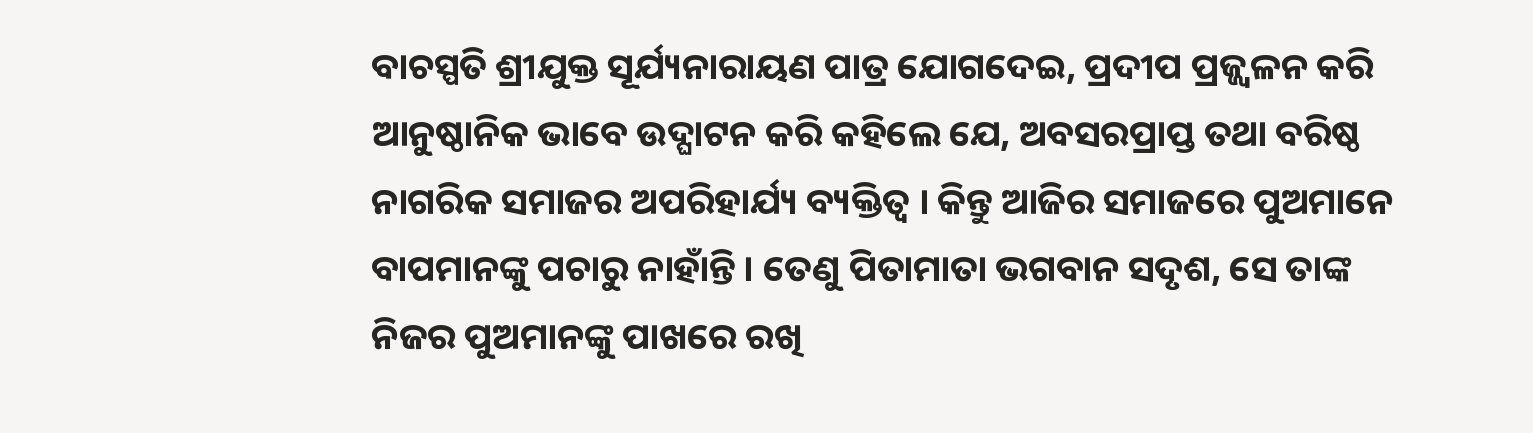ବାଚସ୍ପତି ଶ୍ରୀଯୁକ୍ତ ସୂର୍ଯ୍ୟନାରାୟଣ ପାତ୍ର ଯୋଗଦେଇ, ପ୍ରଦୀପ ପ୍ରଜ୍ଜ୍ୱଳନ କରି ଆନୁଷ୍ଠାନିକ ଭାବେ ଉଦ୍ଘାଟନ କରି କହିଲେ ଯେ, ଅବସରପ୍ରାପ୍ତ ତଥା ବରିଷ୍ଠ ନାଗରିକ ସମାଜର ଅପରିହାର୍ଯ୍ୟ ବ୍ୟକ୍ତିତ୍ୱ । କିନ୍ତୁ ଆଜିର ସମାଜରେ ପୁଅମାନେ ବାପମାନଙ୍କୁ ପଚାରୁ ନାହାଁନ୍ତି । ତେଣୁ ପିତାମାତା ଭଗବାନ ସଦୃଶ, ସେ ତାଙ୍କ ନିଜର ପୁଅମାନଙ୍କୁ ପାଖରେ ରଖି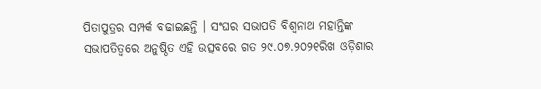ପିତାପୁତ୍ରର ସମ୍ପର୍କ ବଢାଇଛନ୍ତି । ସଂଘର ସଭାପତି ବିଶ୍ୱନାଥ ମହାନ୍ତିଙ୍କ ସଭାପତିତ୍ୱରେ ଅନୁଷ୍ଠିତ ଏହି ଉତ୍ସବରେ ଗତ ୨୯.୦୭.୨୦୨୧ରିଖ ଓଡ଼ିଶାର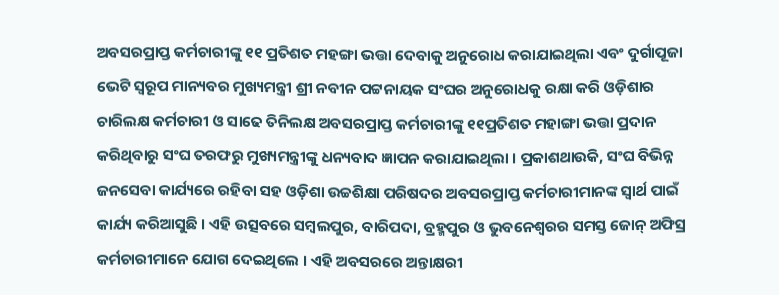ଅବସରପ୍ରାପ୍ତ କର୍ମଚାରୀଙ୍କୁ ୧୧ ପ୍ରତିଶତ ମହଙ୍ଗା ଭତ୍ତା ଦେବାକୁ ଅନୁରୋଧ କରାଯାଇଥିଲା ଏବଂ ଦୁର୍ଗାପୂଜା ଭେଟି ସ୍ୱରୂପ ମାନ୍ୟବର ମୁଖ୍ୟମନ୍ତ୍ରୀ ଶ୍ରୀ ନବୀନ ପଟ୍ଟନାୟକ ସଂଘର ଅନୁରୋଧକୁ ରକ୍ଷା କରି ଓଡ଼ିଶାର ଚାରିଲକ୍ଷ କର୍ମଚାରୀ ଓ ସାଢେ ତିନିଲକ୍ଷ ଅବସରପ୍ରାପ୍ତ କର୍ମଚାରୀଙ୍କୁ ୧୧ପ୍ରତିଶତ ମହାଙ୍ଗା ଭତ୍ତା ପ୍ରଦାନ କରିଥିବାରୁ ସଂଘ ତରଫରୁ ମୁଖ୍ୟମନ୍ତ୍ରୀଙ୍କୁ ଧନ୍ୟବାଦ ଜ୍ଞାପନ କରାଯାଇଥିଲା । ପ୍ରକାଶଥାଉକି, ସଂଘ ବିଭିନ୍ନ ଜନସେବା କାର୍ଯ୍ୟରେ ରହିବା ସହ ଓଡ଼ିଶା ଉଚ୍ଚଶିକ୍ଷା ପରିଷଦର ଅବସରପ୍ରାପ୍ତ କର୍ମଚାରୀମାନଙ୍କ ସ୍ୱାର୍ଥ ପାଇଁ କାର୍ଯ୍ୟ କରିଆସୁଛି । ଏହି ଉତ୍ସବରେ ସମ୍ବଲପୁର, ବାରିପଦା, ବ୍ରହ୍ମପୁର ଓ ଭୁବନେଶ୍ୱରର ସମସ୍ତ ଜୋନ୍ ଅଫିସ୍ର କର୍ମଚାରୀମାନେ ଯୋଗ ଦେଇଥିଲେ । ଏହି ଅବସରରେ ଅନ୍ତାକ୍ଷରୀ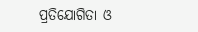ପ୍ରତିଯୋଗିତା ଓ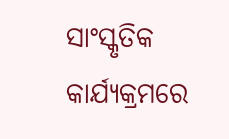ସାଂସ୍କୃତିକ କାର୍ଯ୍ୟକ୍ରମରେ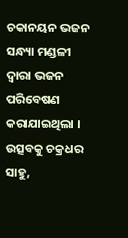ଚକାନୟନ ଭଜନ ସନ୍ଧ୍ୟା ମଣ୍ଡଳୀ ଦ୍ୱାରା ଭଜନ ପରିବେଷଣ କରାଯାଇଥିଲା । ଉତ୍ସବକୁ ଚକ୍ରଧର ସାହୁ,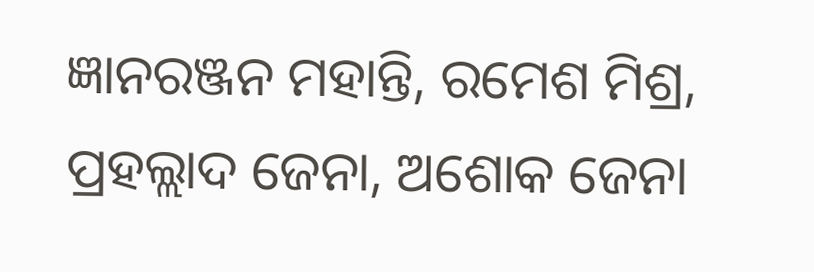ଜ୍ଞାନରଞ୍ଜନ ମହାନ୍ତି, ରମେଶ ମିଶ୍ର, ପ୍ରହଲ୍ଲାଦ ଜେନା, ଅଶୋକ ଜେନା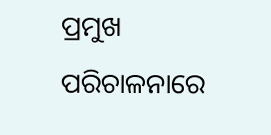ପ୍ରମୁଖ ପରିଚାଳନାରେ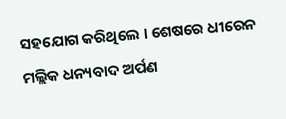ସହଯୋଗ କରିଥିଲେ । ଶେଷରେ ଧୀରେନ ମଲ୍ଲିକ ଧନ୍ୟବାଦ ଅର୍ପଣ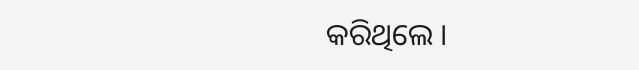କରିଥିଲେ ।